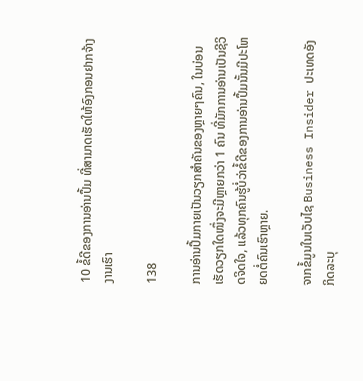10 ຂໍ້ດີຂອງການອ່ານປຶ້ມ ທີ່ສາມາດເຮັດໃຫ້ອົງກອນຢາກຈ້າງງານເຮົາ

138

ການອ່ານປຶ້ມກາຍເປັນວຽກສຳຄັນຂອງຫຼາຍໆຄົນ, ໃນບ່ອນເຮັດວຽກໃດໜຶ່ງຈະມີຫຼາຍກວ່າ 1 ຄົນ ທີ່ມັກການອ່ານເປັນຊີວິດຈິດໃຈ, ແລ້ວທຸກຄົນຮູ້ບໍ່ວ່າຂໍ້ດີຂອງການອ່ານປຶ້ມນັ້ນມີປະໂຫຍດຕໍ່ຄົນເຮົາຫຼາຍ.

ຈາກຂໍ້ມູນໃນເວັບໄຊ Business Insider ປະເທດອັງກິດລະບຸ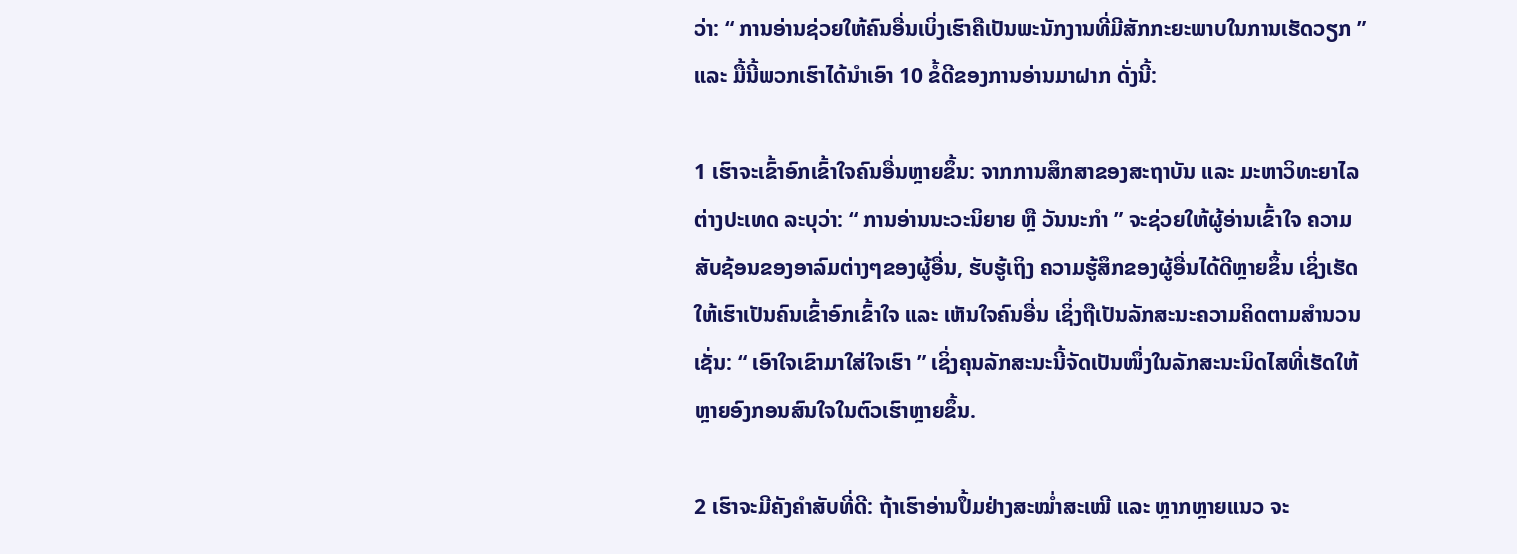ວ່າ: “ ການອ່ານຊ່ວຍໃຫ້ຄົນອື່ນເບິ່ງເຮົາຄືເປັນພະນັກງານທີ່ມີສັກກະຍະພາບໃນການເຮັດວຽກ ” ແລະ ມື້ນີ້ພວກເຮົາໄດ້ນຳເອົາ 10 ຂໍ້ດີຂອງການອ່ານມາຝາກ ດັ່ງນີ້:

1 ເຮົາຈະເຂົ້າອົກເຂົ້າໃຈຄົນອື່ນຫຼາຍຂຶ້ນ: ຈາກການສຶກສາຂອງສະຖາບັນ ແລະ ມະຫາວິທະຍາໄລຕ່າງປະເທດ ລະບຸວ່າ: “ ການອ່ານນະວະນິຍາຍ ຫຼື ວັນນະກຳ ” ຈະຊ່ວຍໃຫ້ຜູ້ອ່ານເຂົ້າໃຈ ຄວາມສັບຊ້ອນຂອງອາລົມຕ່າງໆຂອງຜູ້ອື່ນ, ຮັບຮູ້ເຖິງ ຄວາມຮູ້ສຶກຂອງຜູ້ອື່ນໄດ້ດີຫຼາຍຂຶ້ນ ເຊິ່ງເຮັດໃຫ້ເຮົາເປັນຄົນເຂົ້າອົກເຂົ້າໃຈ ແລະ ເຫັນໃຈຄົນອື່ນ ເຊິ່ງຖືເປັນລັກສະນະຄວາມຄິດຕາມສຳນວນ ເຊັ່ນ: “ ເອົາໃຈເຂົາມາໃສ່ໃຈເຮົາ ” ເຊິ່ງຄຸນລັກສະນະນີ້ຈັດເປັນໜຶ່ງໃນລັກສະນະນິດໄສທີ່ເຮັດໃຫ້ຫຼາຍອົງກອນສົນໃຈໃນຕົວເຮົາຫຼາຍຂຶ້ນ.

2 ເຮົາຈະມີຄັງຄຳສັບທີ່ດີ: ຖ້າເຮົາອ່ານປຶ້ມຢ່າງສະໝ່ຳສະເໝີ ແລະ ຫຼາກຫຼາຍແນວ ຈະ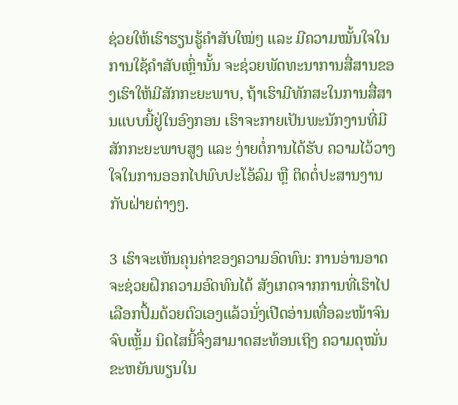ຊ່ວຍໃຫ້ເຮົາຮຽນຮູ້ຄຳສັບໃໝ່ໆ ແລະ ມີຄວາມໝັ້ນໃຈໃນການໃຊ້ຄຳສັບເຫຼົ່ານັ້ນ ຈະຊ່ວຍພັດທະນາການສື່ສານຂອງເຮົາໃຫ້ມີສັກກະຍະພາບ, ຖ້າເຮົາມີທັກສະໃນການສື່ສານແບບນີ້ຢູ່ໃນອົງກອນ ເຮົາຈະກາຍເປັນພະນັກງານທີ່ມີສັກກະຍະພາບສູງ ແລະ ງ່າຍຕໍ່ການໄດ້ຮັບ ຄວາມໄວ້ວາງໃຈໃນການອອກໄປພົບປະໂອ້ລົມ ຫຼື ຕິດຕໍ່ປະສານງານກັບຝ່າຍຕ່າງໆ.

3 ເຮົາຈະເຫັນຄຸນຄ່າຂອງຄວາມອົດທົນ: ການອ່ານອາດຈະຊ່ວຍຝຶກຄວາມອົດທົນໄດ້ ສັງເກດຈາກການທີ່ເຮົາໄປເລືອກປຶ້ມດ້ວຍຕົວເອງແລ້ວນັ່ງເປີດອ່ານເທື່ອລະໜ້າຈົນຈົບເຫຼັ້ມ ນິດໄສນີ້ຈຶ່ງສາມາດສະທ້ອນເຖິງ ຄວາມດຸໝັ່ນຂະຫຍັນພຽນໃນ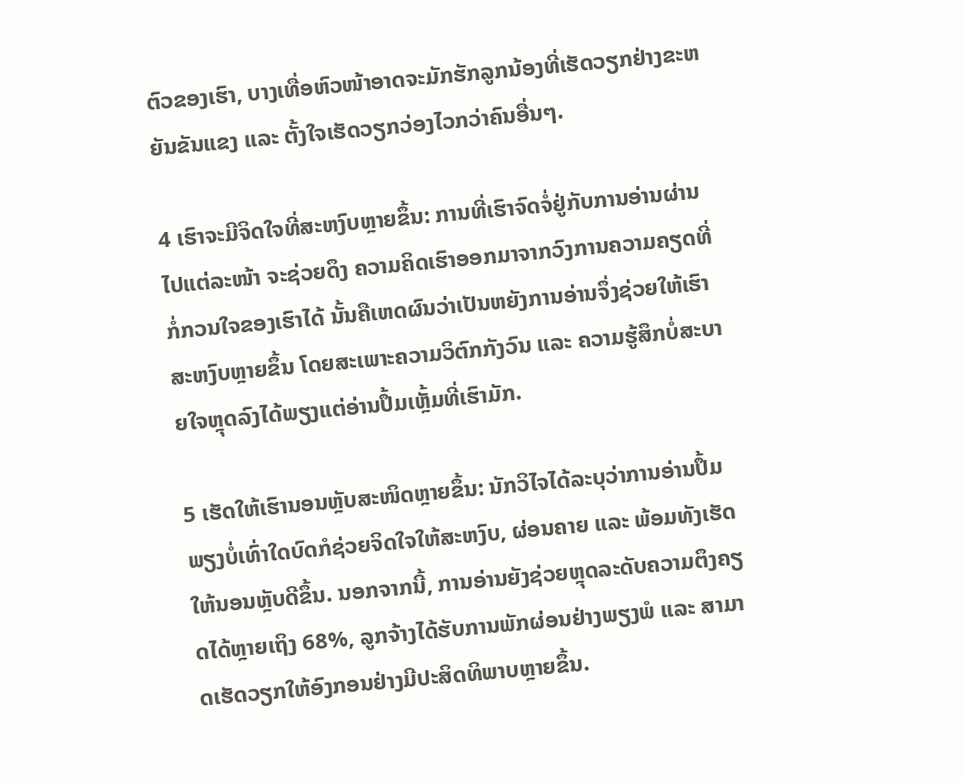ຕົວຂອງເຮົາ, ບາງເທື່ອຫົວໜ້າອາດຈະມັກຮັກລູກນ້ອງທີ່ເຮັດວຽກຢ່າງຂະຫຍັນຂັນແຂງ ແລະ ຕັ້ງໃຈເຮັດວຽກວ່ອງໄວກວ່າຄົນອື່ນໆ.

4 ເຮົາຈະມີຈິດໃຈທີ່ສະຫງົບຫຼາຍຂຶ້ນ: ການທີ່ເຮົາຈົດຈໍ່ຢູ່ກັບການອ່ານຜ່ານໄປແຕ່ລະໜ້າ ຈະຊ່ວຍດຶງ ຄວາມຄິດເຮົາອອກມາຈາກວົງການຄວາມຄຽດທີ່ກໍ່ກວນໃຈຂອງເຮົາໄດ້ ນັ້ນຄືເຫດຜົນວ່າເປັນຫຍັງການອ່ານຈຶ່ງຊ່ວຍໃຫ້ເຮົາສະຫງົບຫຼາຍຂຶ້ນ ໂດຍສະເພາະຄວາມວິຕົກກັງວົນ ແລະ ຄວາມຮູ້ສຶກບໍ່ສະບາຍໃຈຫຼຸດລົງໄດ້ພຽງແຕ່ອ່ານປຶ້ມເຫຼັ້ມທີ່ເຮົາມັກ.

5 ເຮັດໃຫ້ເຮົານອນຫຼັບສະໜິດຫຼາຍຂຶ້ນ: ນັກວິໄຈໄດ້ລະບຸວ່າການອ່ານປຶ້ມພຽງບໍ່ເທົ່າໃດບົດກໍຊ່ວຍຈິດໃຈໃຫ້ສະຫງົບ, ຜ່ອນຄາຍ ແລະ ພ້ອມທັງເຮັດໃຫ້ນອນຫຼັບດີຂຶ້ນ. ນອກຈາກນີ້, ການອ່ານຍັງຊ່ວຍຫຼຸດລະດັບຄວາມຕຶງຄຽດໄດ້ຫຼາຍເຖິງ 68%, ລູກຈ້າງໄດ້ຮັບການພັກຜ່ອນຢ່າງພຽງພໍ ແລະ ສາມາດເຮັດວຽກໃຫ້ອົງກອນຢ່າງມີປະສິດທິພາບຫຼາຍຂຶ້ນ.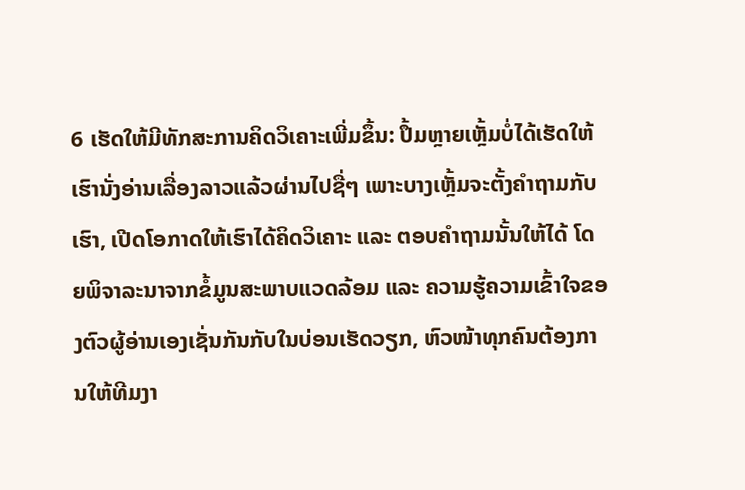6 ເຮັດໃຫ້ມີທັກສະການຄິດວິເຄາະເພີ່ມຂຶ້ນ: ປຶ້ມຫຼາຍເຫຼັ້ມບໍ່ໄດ້ເຮັດໃຫ້ເຮົານັ່ງອ່ານເລື່ອງລາວແລ້ວຜ່ານໄປຊື່ໆ ເພາະບາງເຫຼັ້ມຈະຕັ້ງຄຳຖາມກັບເຮົາ, ເປີດໂອກາດໃຫ້ເຮົາໄດ້ຄິດວິເຄາະ ແລະ ຕອບຄຳຖາມນັ້ນໃຫ້ໄດ້ ໂດຍພິຈາລະນາຈາກຂໍ້ມູນສະພາບແວດລ້ອມ ແລະ ຄວາມຮູ້ຄວາມເຂົ້າໃຈຂອງຕົວຜູ້ອ່ານເອງເຊັ່ນກັນກັບໃນບ່ອນເຮັດວຽກ, ຫົວໜ້າທຸກຄົນຕ້ອງການໃຫ້ທີມງາ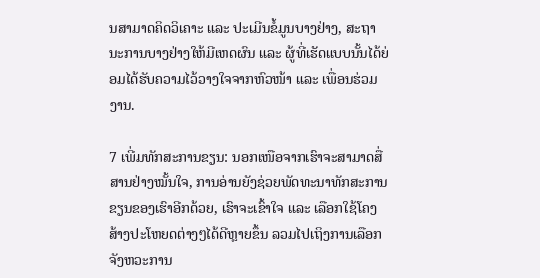ນສາມາດຄິດວິເຄາະ ແລະ ປະເມີນຂໍ້ມູນບາງຢ່າງ, ສະຖານະການບາງຢ່າງໃຫ້ມີເຫດຜົນ ແລະ ຜູ້ທີ່ເຮັດແບບນັ້ນໄດ້ຍ່ອມໄດ້ຮັບຄວາມໄວ້ວາງໃຈຈາກຫົວໜ້າ ແລະ ເພື່ອນຮ່ວມງານ.

7 ເພີ່ມທັກສະການຂຽນ: ນອກເໜືອຈາກເຮົາຈະສາມາດສື່ສານຢ່າງໝັ້ນໃຈ, ການອ່ານຍັງຊ່ວຍພັດທະນາທັກສະການຂຽນຂອງເຮົາອີກດ້ວຍ, ເຮົາຈະເຂົ້າໃຈ ແລະ ເລືອກໃຊ້ໂຄງສ້າງປະໂຫຍດຕ່າງໆໄດ້ດີຫຼາຍຂຶ້ນ ລວມໄປເຖິງການເລືອກຈັງຫວະການ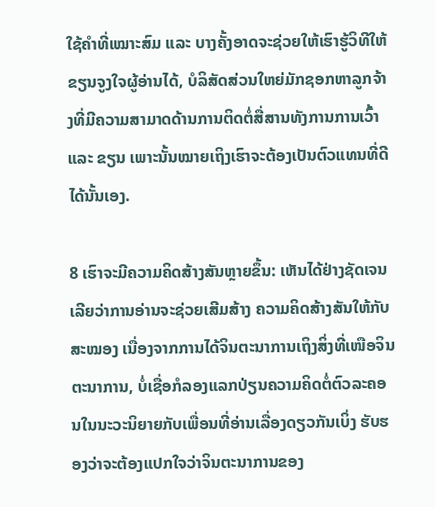ໃຊ້ຄຳທີ່ເໝາະສົມ ແລະ ບາງຄັ້ງອາດຈະຊ່ວຍໃຫ້ເຮົາຮູ້ວິທີໃຫ້ຂຽນຈູງໃຈຜູ້ອ່ານໄດ້, ບໍລິສັດສ່ວນໃຫຍ່ມັກຊອກຫາລູກຈ້າງທີ່ມີຄວາມສາມາດດ້ານການຕິດຕໍ່ສື່ສານທັງການການເວົ້າ ແລະ ຂຽນ ເພາະນັ້ນໝາຍເຖິງເຮົາຈະຕ້ອງເປັນຕົວແທນທີ່ດີໄດ້ນັ້ນເອງ.

8 ເຮົາຈະມີຄວາມຄິດສ້າງສັນຫຼາຍຂຶ້ນ: ເຫັນໄດ້ຢ່າງຊັດເຈນເລີຍວ່າການອ່ານຈະຊ່ວຍເສີມສ້າງ ຄວາມຄິດສ້າງສັນໃຫ້ກັບສະໝອງ ເນື່ອງຈາກການໄດ້ຈິນຕະນາການເຖິງສິ່ງທີ່ເໜືອຈິນຕະນາການ, ບໍ່ເຊື່ອກໍລອງແລກປ່ຽນຄວາມຄິດຕໍ່ຕົວລະຄອນໃນນະວະນິຍາຍກັບເພື່ອນທີ່ອ່ານເລື່ອງດຽວກັນເບິ່ງ ຮັບຮອງວ່າຈະຕ້ອງແປກໃຈວ່າຈິນຕະນາການຂອງ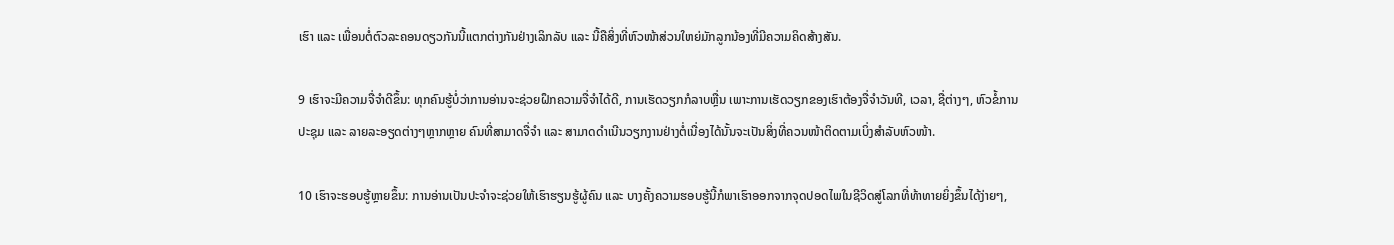ເຮົາ ແລະ ເພື່ອນຕໍ່ຕົວລະຄອນດຽວກັນນີ້ແຕກຕ່າງກັນຢ່າງເລິກລັບ ແລະ ນີ້ຄືສິ່ງທີ່ຫົວໜ້າສ່ວນໃຫຍ່ມັກລູກນ້ອງທີ່ມີຄວາມຄິດສ້າງສັນ.

9 ເຮົາຈະມີຄວາມຈື່ຈຳດີຂຶ້ນ: ທຸກຄົນຮູ້ບໍ່ວ່າການອ່ານຈະຊ່ວຍຝຶກຄວາມຈື່ຈຳໄດ້ດີ, ການເຮັດວຽກກໍລາບຫຼື່ນ ເພາະການເຮັດວຽກຂອງເຮົາຕ້ອງຈື່ຈຳວັນທີ, ເວລາ, ຊື່ຕ່າງໆ, ຫົວຂໍ້ການປະຊຸມ ແລະ ລາຍລະອຽດຕ່າງໆຫຼາກຫຼາຍ ຄົນທີ່ສາມາດຈື່ຈຳ ແລະ ສາມາດດຳເນີນວຽກງານຢ່າງຕໍ່ເນື່ອງໄດ້ນັ້ນຈະເປັນສິ່ງທີ່ຄວນໜ້າຕິດຕາມເບິ່ງສຳລັບຫົວໜ້າ.

10 ເຮົາຈະຮອບຮູ້ຫຼາຍຂຶ້ນ: ການອ່ານເປັນປະຈຳຈະຊ່ວຍໃຫ້ເຮົາຮຽນຮູ້ຜູ້ຄົນ ແລະ ບາງຄັ້ງຄວາມຮອບຮູ້ນີ້ກໍພາເຮົາອອກຈາກຈຸດປອດໄພໃນຊີວິດສູ່ໂລກທີ່ທ້າທາຍຍິ່ງຂຶ້ນໄດ້ງ່າຍໆ,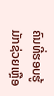ຄົນທີ່ຮອບຮູ້ມັກຊ່ວຍເຫຼືອ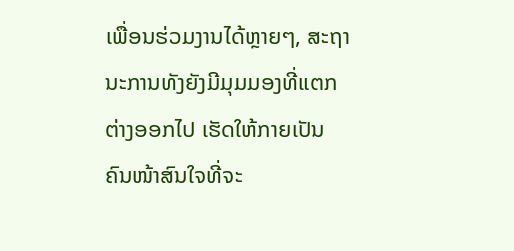ເພື່ອນຮ່ວມງານໄດ້ຫຼາຍໆ, ສະຖານະການທັງຍັງມີມຸມມອງທີ່ແຕກຕ່າງອອກໄປ ເຮັດໃຫ້ກາຍເປັນຄົນໜ້າສົນໃຈທີ່ຈະ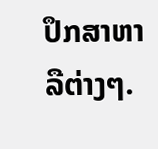ປຶກສາຫາລືຕ່າງໆ.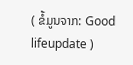( ຂໍ້ມູນຈາກ: Good lifeupdate )